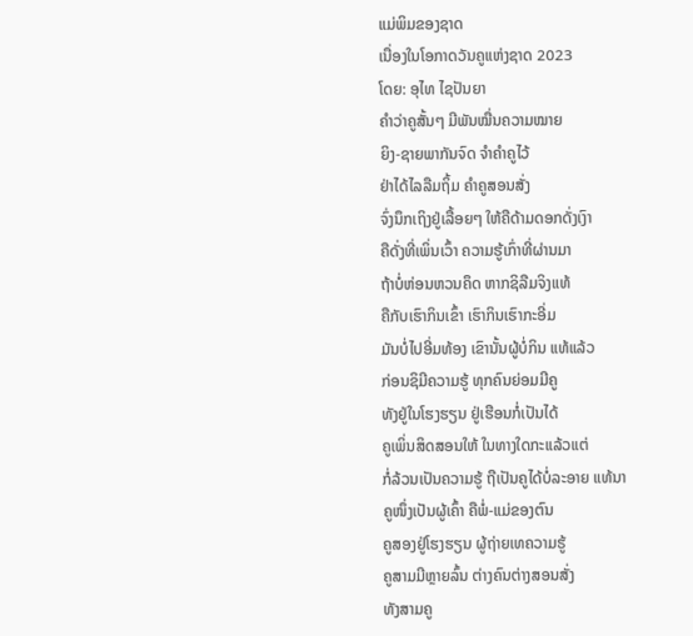ແມ່ພິມຂອງຊາດ
ເນື່ອງໃນໂອກາດວັນຄູແຫ່ງຊາດ 2023
ໂດຍ: ອຸໄທ ໄຊປັນຍາ
ຄໍາວ່າຄູສັ້ນໆ ມີພັນໝື່ນຄວາມໝາຍ
ຍິງ-ຊາຍພາກັນຈົດ ຈໍາຄໍາຄູໄວ້
ຢ່າໄດ້ໄລລືມຖິ້ມ ຄໍາຄູສອນສັ່ງ
ຈົ່ງນຶກເຖິງຢູ່ເລື້ອຍໆ ໃຫ້ຄືດ້າມດອກດັ່ງເງົາ
ຄືດັ່ງທີ່ເພິ່ນເວົ້າ ຄວາມຮູ້ເກົ່າທີ່ຜ່ານມາ
ຖ້າບໍ່ຫ່ອນຫວນຄຶດ ຫາກຊິລືມຈິງແທ້
ຄືກັບເຮົາກິນເຂົ້າ ເຮົາກິນເຮົາກະອີ່ມ
ມັນບໍ່ໄປອີ່ມທ້ອງ ເຂົານັ້ນຜູ້ບໍ່ກິນ ແທ້ແລ້ວ
ກ່ອນຊິມີຄວາມຮູ້ ທຸກຄົນຍ່ອມມີຄູ
ທັງຢູ່ໃນໂຮງຮຽນ ຢູ່ເຮືອນກໍ່ເປັນໄດ້
ຄູເພິ່ນສິດສອນໃຫ້ ໃນທາງໃດກະແລ້ວແຕ່
ກໍ່ລ້ວນເປັນຄວາມຮູ້ ຖືເປັນຄູໄດ້ບໍ່ລະອາຍ ແທ້ນາ
ຄູໜຶ່ງເປັນຜູ້ເຄົ້າ ຄືພໍ່-ແມ່ຂອງຕົນ
ຄູສອງຢູ່ໂຮງຮຽນ ຜູ້ຖ່າຍເທຄວາມຮູ້
ຄູສາມມີຫຼາຍລົ້ນ ຕ່າງຄົນຕ່າງສອນສັ່ງ
ທັງສາມຄູ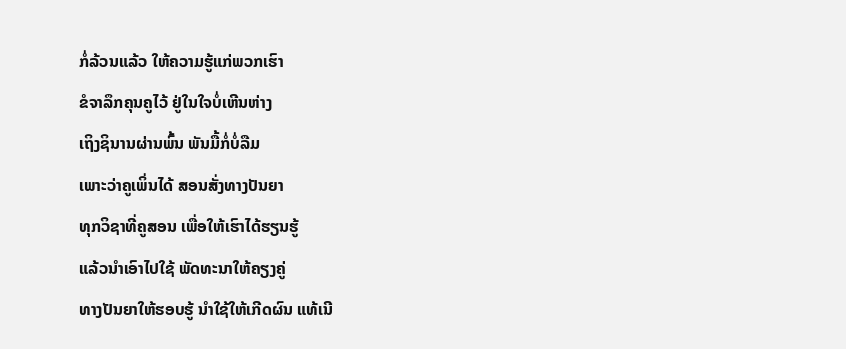ກໍ່ລ້ວນແລ້ວ ໃຫ້ຄວາມຮູ້ແກ່ພວກເຮົາ
ຂໍຈາລຶກຄຸນຄູໄວ້ ຢູ່ໃນໃຈບໍ່ເຫີນຫ່າງ
ເຖິງຊິນານຜ່ານພົ້ນ ພັນມື້ກໍ່ບໍ່ລືມ
ເພາະວ່າຄູເພິ່ນໄດ້ ສອນສັ່ງທາງປັນຍາ
ທຸກວິຊາທີ່ຄູສອນ ເພື່ອໃຫ້ເຮົາໄດ້ຮຽນຮູ້
ແລ້ວນໍາເອົາໄປໃຊ້ ພັດທະນາໃຫ້ຄຽງຄູ່
ທາງປັນຍາໃຫ້ຮອບຮູ້ ນໍາໃຊ້ໃຫ້ເກີດຜົນ ແທ້ເນີ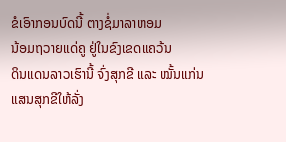ຂໍເອົາກອນບົດນີ້ ຕາງຊໍ່ມາລາຫອມ
ນ້ອມຖວາຍແດ່ຄູ ຢູ່ໃນຂົງເຂດແຄວ້ນ
ດິນແດນລາວເຮົານີ້ ຈົ່ງສຸກຂີ ແລະ ໝັ້ນແກ່ນ
ແສນສຸກຂີໃຫ້ລັ່ງ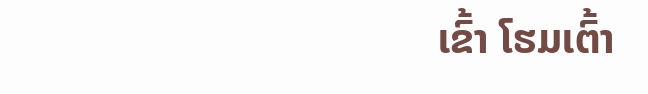ເຂົ້າ ໂຮມເຕົ້າ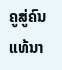ຄູສູ່ຄົນ ແທ້ນາ